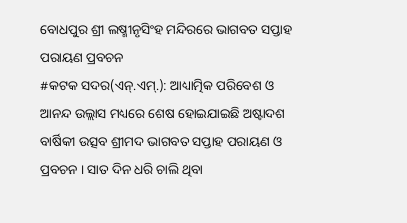ବୋଧପୁର ଶ୍ରୀ ଲଷ୍ମୀନୃସିଂହ ମନ୍ଦିରରେ ଭାଗବତ ସପ୍ତାହ ପରାୟଣ ପ୍ରବଚନ
#କଟକ ସଦର(ଏନ୍.ଏମ୍.): ଆଧ୍ୟାତ୍ମିକ ପରିବେଶ ଓ ଆନନ୍ଦ ଉଲ୍ଲାସ ମଧ୍ୟରେ ଶେଷ ହୋଇଯାଇଛି ଅଷ୍ଟାଦଶ ବାର୍ଷିକୀ ଉତ୍ସବ ଶ୍ରୀମଦ ଭାଗବତ ସପ୍ତାହ ପରାୟଣ ଓ ପ୍ରବଚନ । ସାତ ଦିନ ଧରି ଚାଲି ଥିବା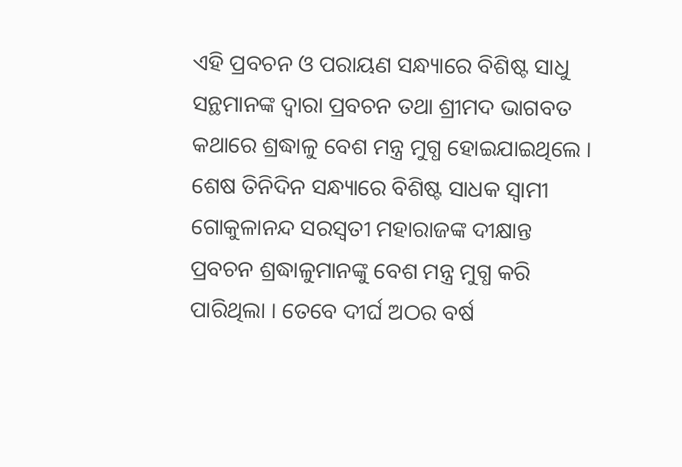ଏହି ପ୍ରବଚନ ଓ ପରାୟଣ ସନ୍ଧ୍ୟାରେ ବିଶିଷ୍ଟ ସାଧୁ ସନ୍ଥମାନଙ୍କ ଦ୍ୱାରା ପ୍ରବଚନ ତଥା ଶ୍ରୀମଦ ଭାଗବତ କଥାରେ ଶ୍ରଦ୍ଧାଳୁ ବେଶ ମନ୍ତ୍ର ମୁଗ୍ଧ ହୋଇଯାଇଥିଲେ । ଶେଷ ତିନିଦିନ ସନ୍ଧ୍ୟାରେ ବିଶିଷ୍ଟ ସାଧକ ସ୍ୱାମୀ ଗୋକୁଳାନନ୍ଦ ସରସ୍ୱତୀ ମହାରାଜଙ୍କ ଦୀକ୍ଷାନ୍ତ ପ୍ରବଚନ ଶ୍ରଦ୍ଧାଳୁମାନଙ୍କୁ ବେଶ ମନ୍ତ୍ର ମୁଗ୍ଧ କରି ପାରିଥିଲା । ତେବେ ଦୀର୍ଘ ଅଠର ବର୍ଷ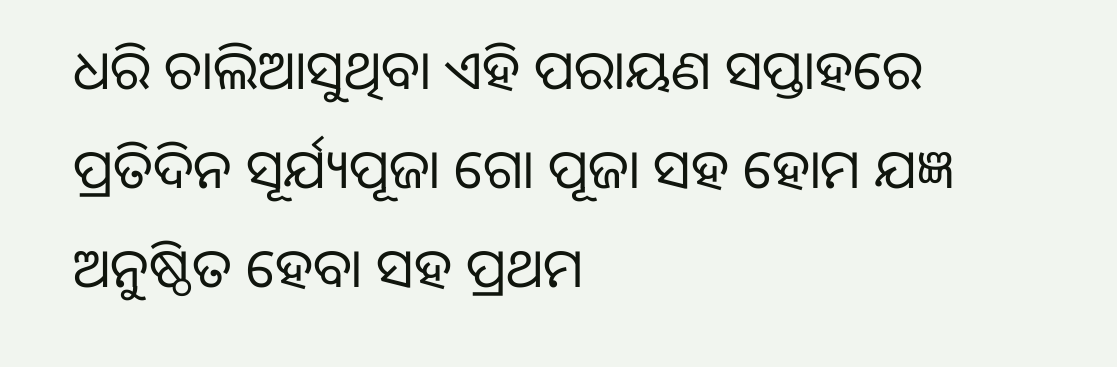ଧରି ଚାଲିଆସୁଥିବା ଏହି ପରାୟଣ ସପ୍ତାହରେ ପ୍ରତିଦିନ ସୂର୍ଯ୍ୟପୂଜା ଗୋ ପୂଜା ସହ ହୋମ ଯଜ୍ଞ ଅନୁଷ୍ଠିତ ହେବା ସହ ପ୍ରଥମ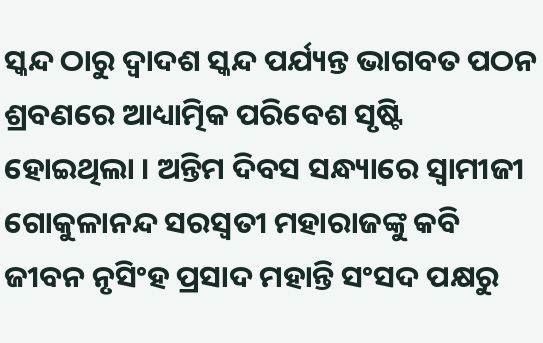ସ୍କନ୍ଦ ଠାରୁ ଦ୍ୱାଦଶ ସ୍କନ୍ଦ ପର୍ଯ୍ୟନ୍ତ ଭାଗବତ ପଠନ ଶ୍ରବଣରେ ଆଧ୍ୟାତ୍ମିକ ପରିବେଶ ସୃଷ୍ଟି ହୋଇଥିଲା । ଅନ୍ତିମ ଦିବସ ସନ୍ଧ୍ୟାରେ ସ୍ୱାମୀଜୀ ଗୋକୁଳାନନ୍ଦ ସରସ୍ୱତୀ ମହାରାଜଙ୍କୁ କବି ଜୀବନ ନୃସିଂହ ପ୍ରସାଦ ମହାନ୍ତି ସଂସଦ ପକ୍ଷରୁ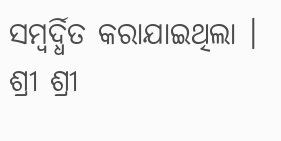ସମ୍ବର୍ଦ୍ଧିତ କରାଯାଇଥିଲା । ଶ୍ରୀ ଶ୍ରୀ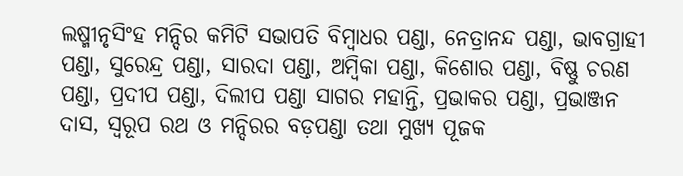ଲଷ୍ମୀନୃସିଂହ ମନ୍ଦିର କମିଟି ସଭାପତି ବିମ୍ବାଧର ପଣ୍ଡା, ନେତ୍ରାନନ୍ଦ ପଣ୍ଡା, ଭାବଗ୍ରାହୀ ପଣ୍ଡା, ସୁରେନ୍ଦ୍ର ପଣ୍ଡା, ସାରଦା ପଣ୍ଡା, ଅମ୍ବିକା ପଣ୍ଡା, କିଶୋର ପଣ୍ଡା, ବିଷ୍ଣୁ ଚରଣ ପଣ୍ଡା, ପ୍ରଦୀପ ପଣ୍ଡା, ଦିଲୀପ ପଣ୍ଡା ସାଗର ମହାନ୍ତି, ପ୍ରଭାକର ପଣ୍ଡା, ପ୍ରଭାଞ୍ଜନ ଦାସ, ସ୍ୱରୂପ ରଥ ଓ ମନ୍ଦିରର ବଡ଼ପଣ୍ଡା ତଥା ମୁଖ୍ୟ ପୂଜକ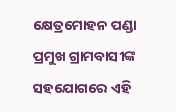କ୍ଷେତ୍ରମୋହନ ପଣ୍ଡା ପ୍ରମୁଖ ଗ୍ରାମବାସୀଙ୍କ ସହଯୋଗରେ ଏହି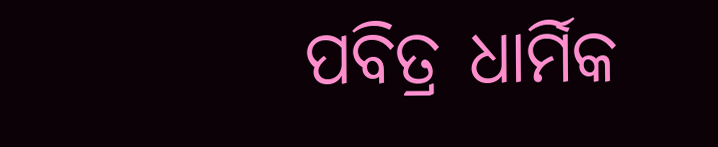ପବିତ୍ର ଧାର୍ମିକ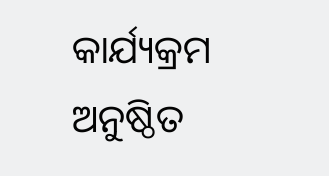କାର୍ଯ୍ୟକ୍ରମ ଅନୁଷ୍ଠିତ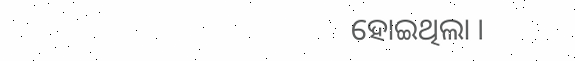ହୋଇଥିଲା ।